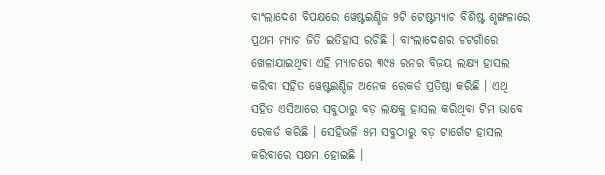ବାଂଲାଦେଶ ବିପକ୍ଷରେ ୱେଷ୍ଟଇଣ୍ଡିଜ ୨ଟି ଟେଷ୍ଟମ୍ୟାଚ ବିଶିଷ୍ଟ ଶୃଙ୍ଖଳାରେ ପ୍ରଥମ ମ୍ୟାଚ ଜିତି ଇତିହାସ ରଚିଛି । ବାଂଲାଦେଶର ଚଟଗାଁରେ ଖେଳାଯାଇଥିବା ଏହି ମ୍ୟାଚରେ ୩୯୫ ରନର ବିଜୟ ଲକ୍ଷ୍ୟ ହାସଲ କରିବା ସହିତ ୱେଷ୍ଟଇଣ୍ଡିଜ ଅନେକ ରେକର୍ଡ ପ୍ରତିଷ୍ଠା କରିଛି । ଏଥି ସହିତ ଏସିଆରେ ସବୁଠାରୁ ବଡ଼ ଲକ୍ଷକୁ ହାସଲ କରିଥିବା ଟିମ ଭାବେ ରେକର୍ଡ କରିଛି । ସେହିଭଳି ୫ମ ସବୁଠାରୁ ବଡ଼ ଟାର୍ଗେଟ ହାସଲ କରିବାରେ ସକ୍ଷମ ହୋଇଛି ।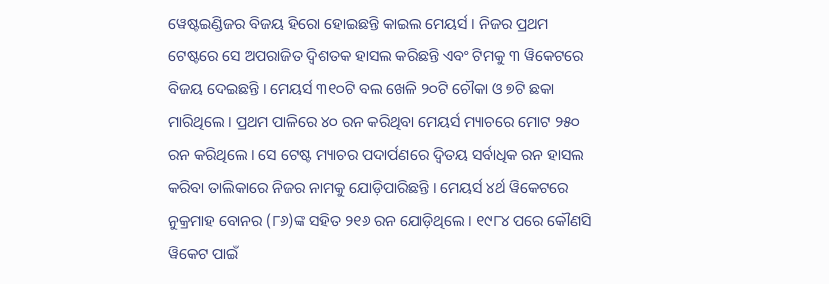ୱେଷ୍ଟଇଣ୍ଡିଜର ବିଜୟ ହିରୋ ହୋଇଛନ୍ତି କାଇଲ ମେୟର୍ସ । ନିଜର ପ୍ରଥମ ଟେଷ୍ଟରେ ସେ ଅପରାଜିତ ଦ୍ୱିଶତକ ହାସଲ କରିଛନ୍ତି ଏବଂ ଟିମକୁ ୩ ୱିକେଟରେ ବିଜୟ ଦେଇଛନ୍ତି । ମେୟର୍ସ ୩୧୦ଟି ବଲ ଖେଳି ୨୦ଟି ଚୌକା ଓ ୭ଟି ଛକା ମାରିଥିଲେ । ପ୍ରଥମ ପାଳିରେ ୪୦ ରନ କରିଥିବା ମେୟର୍ସ ମ୍ୟାଚରେ ମୋଟ ୨୫୦ ରନ କରିଥିଲେ । ସେ ଟେଷ୍ଟ ମ୍ୟାଚର ପଦାର୍ପଣରେ ଦ୍ୱିତୟ ସର୍ବାଧିକ ରନ ହାସଲ କରିବା ତାଲିକାରେ ନିଜର ନାମକୁ ଯୋଡ଼ିପାରିଛନ୍ତି । ମେୟର୍ସ ୪ର୍ଥ ୱିକେଟରେ ନୁକ୍ରମାହ ବୋନର (୮୬)ଙ୍କ ସହିତ ୨୧୬ ରନ ଯୋଡ଼ିଥିଲେ । ୧୯୮୪ ପରେ କୌଣସି ୱିକେଟ ପାଇଁ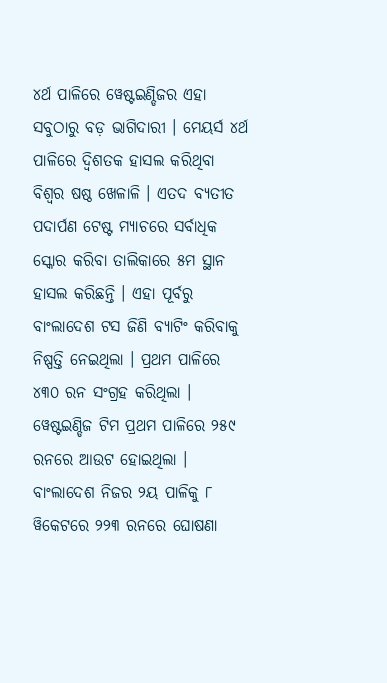୪ର୍ଥ ପାଳିରେ ୱେଷ୍ଟଇଣ୍ଡିଜର ଏହା ସବୁଠାରୁ ବଡ଼ ଭାଗିଦାରୀ । ମେୟର୍ସ ୪ର୍ଥ ପାଳିରେ ଦ୍ୱିଶତକ ହାସଲ କରିଥିବା ବିଶ୍ୱର ଷଷ୍ଠ ଖେଳାଳି । ଏତଦ ବ୍ୟତୀତ ପଦାର୍ପଣ ଟେଷ୍ଟ ମ୍ୟାଚରେ ସର୍ବାଧିକ ସ୍କୋର କରିବା ତାଲିକାରେ ୫ମ ସ୍ଥାନ ହାସଲ କରିଛନ୍ତି । ଏହା ପୂର୍ବରୁ ବାଂଲାଦେଶ ଟସ ଜିଣି ବ୍ୟାଟିଂ କରିବାକୁ ନିଷ୍ପତ୍ତି ନେଇଥିଲା । ପ୍ରଥମ ପାଳିରେ ୪୩୦ ରନ ସଂଗ୍ରହ କରିଥିଲା । ୱେଷ୍ଟଇଣ୍ଡିଜ ଟିମ ପ୍ରଥମ ପାଳିରେ ୨୫୯ ରନରେ ଆଉଟ ହୋଇଥିଲା । ବାଂଲାଦେଶ ନିଜର ୨ୟ ପାଳିକୁ ୮ ୱିକେଟରେ ୨୨୩ ରନରେ ଘୋଷଣା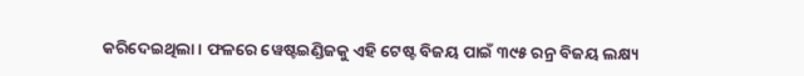କରିଦେଇଥିଲା । ଫଳରେ ୱେଷ୍ଟଇଣ୍ଡିଜକୁ ଏହି ଟେଷ୍ଟ ବିଜୟ ପାଇଁ ୩୯୫ ରନ୍ର ବିଜୟ ଲକ୍ଷ୍ୟ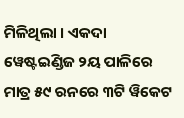ମିଳିଥିଲା । ଏକଦା ୱେଷ୍ଟଇଣ୍ଡିଜ ୨ୟ ପାଳିରେ ମାତ୍ର ୫୯ ରନରେ ୩ଟି ୱିକେଟ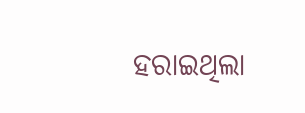ହରାଇଥିଲା